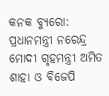କନକ ବ୍ୟୁରୋ: ପ୍ରଧାନମନ୍ତ୍ରୀ ନରେନ୍ଦ୍ର ମୋଦୀ ଗୃହମନ୍ତ୍ରୀ ଅମିତ ଶାହା ଓ ବିଜେପି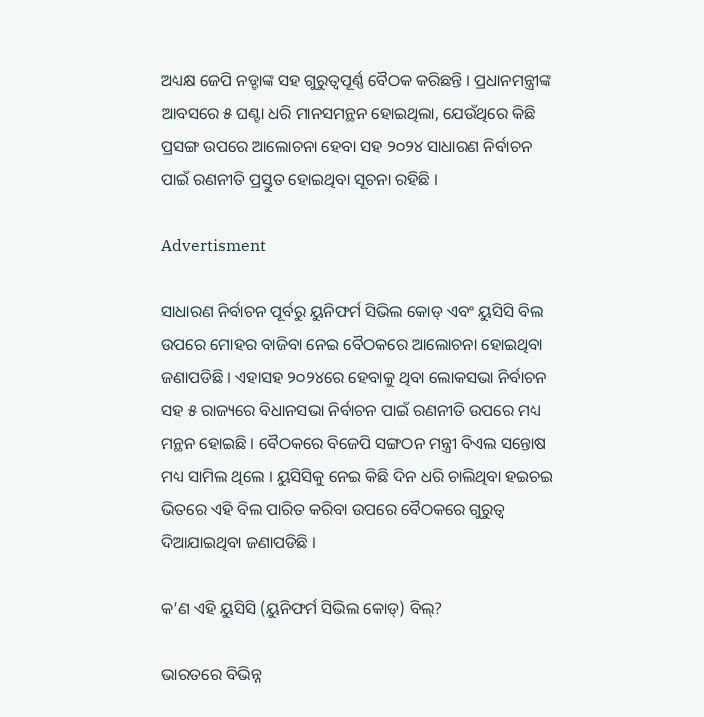ଅଧ୍ୟକ୍ଷ ଜେପି ନଡ୍ଡାଙ୍କ ସହ ଗୁରୁତ୍ୱପୂର୍ଣ୍ଣ ବୈଠକ କରିଛନ୍ତି । ପ୍ରଧାନମନ୍ତ୍ରୀଙ୍କ ଆବସରେ ୫ ଘଣ୍ଟା ଧରି ମାନସମନ୍ଥନ ହୋଇଥିଲା, ଯେଉଁଥିରେ କିଛି ପ୍ରସଙ୍ଗ ଉପରେ ଆଲୋଚନା ହେବା ସହ ୨୦୨୪ ସାଧାରଣ ନିର୍ବାଚନ ପାଇଁ ରଣନୀତି ପ୍ରସ୍ତୁତ ହୋଇଥିବା ସୂଚନା ରହିଛି ।

Advertisment

ସାଧାରଣ ନିର୍ବାଚନ ପୂର୍ବରୁ ୟୁନିଫର୍ମ ସିଭିଲ କୋଡ୍ ଏବଂ ୟୁସିସି ବିଲ ଉପରେ ମୋହର ବାଜିବା ନେଇ ବୈଠକରେ ଆଲୋଚନା ହୋଇଥିବା ଜଣାପଡିଛି । ଏହାସହ ୨୦୨୪ରେ ହେବାକୁ ଥିବା ଲୋକସଭା ନିର୍ବାଚନ ସହ ୫ ରାଜ୍ୟରେ ବିଧାନସଭା ନିର୍ବାଚନ ପାଇଁ ରଣନୀତି ଉପରେ ମଧ୍ୟ ମନ୍ଥନ ହୋଇଛି । ବୈଠକରେ ବିଜେପି ସଙ୍ଗଠନ ମନ୍ତ୍ରୀ ବିଏଲ ସନ୍ତୋଷ ମଧ୍ୟ ସାମିଲ ଥିଲେ । ୟୁସିସିକୁ ନେଇ କିଛି ଦିନ ଧରି ଚାଲିଥିବା ହଇଚଇ ଭିତରେ ଏହି ବିଲ ପାରିତ କରିବା ଉପରେ ବୈଠକରେ ଗୁରୁତ୍ୱ ଦିଆଯାଇଥିବା ଜଣାପଡିଛି ।

କ’ଣ ଏହି ୟୁସିସି (ୟୁନିଫର୍ମ ସିଭିଲ କୋଡ୍) ବିଲ୍?

ଭାରତରେ ବିଭିନ୍ନ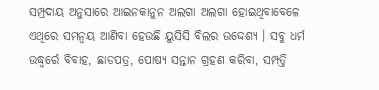ସମ୍ପ୍ରଦାୟ ଅନୁସାରେ ଆଇନକାନୁନ ଅଲଗା ଅଲଗା ହୋଇଥିବାବେଳେ ଏଥିରେ ସମନ୍ୱୟ ଆଣିବା ହେଉଛି ୟୁସିସି ବିଲର ଉଦ୍ଦେଶ୍ୟ । ସବୁ ଧର୍ମ ଉଦ୍ଧ୍ୱର୍ରେ ବିବାହ, ଛାଡପତ୍ର, ପୋଷ୍ୟ ସନ୍ତାନ ଗ୍ରହଣ କରିବା, ସମ୍ପତ୍ତି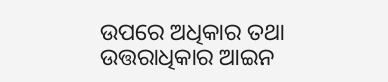ଉପରେ ଅଧିକାର ତଥା ଉତ୍ତରାଧିକାର ଆଇନ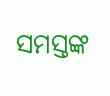ସମସ୍ତଙ୍କ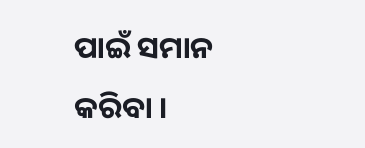ପାଇଁ ସମାନ କରିବା ।